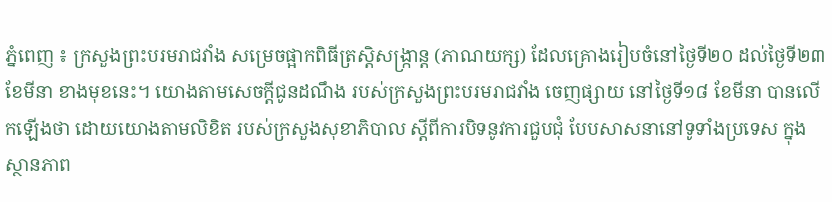ភ្នំពេញ ៖ ក្រសួងព្រះបរមរាជវាំង សម្រេចផ្អាកពិធីត្រស្តិសង្ក្រាន្ត (ភាណយក្ស) ដែលគ្រោងរៀបចំនៅថ្ងៃទី២០ ដល់ថ្ងៃទី២៣ ខែមីនា ខាងមុខនេះ។ យោងតាមសេចក្តីជូនដណឹង របស់ក្រសួងព្រះបរមរាជវាំង ចេញផ្សាយ នៅថ្ងៃទី១៨ ខែមីនា បានលើកឡើងថា ដោយយោងតាមលិខិត របស់ក្រសួងសុខាភិបាល ស្តីពីការបិទនូវការជួបជុំ បែបសាសនានៅទូទាំងប្រទេស ក្នុងស្ថានភាព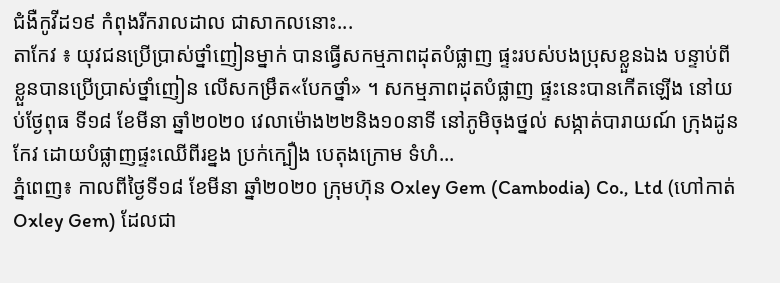ជំងឺកូវីដ១៩ កំពុងរីករាលដាល ជាសាកលនោះ...
តាកែវ ៖ យុវជនប្រើប្រាស់ថ្នាំញៀនម្នាក់ បានធ្វើសកម្មភាពដុតបំផ្លាញ ផ្ទះរបស់បងប្រុសខ្លួនឯង បន្ទាប់ពីខ្លួនបានប្រើប្រាស់ថ្នាំញៀន លើសកម្រឹត«បែកថ្នាំ» ។ សកម្មភាពដុតបំផ្លាញ ផ្ទះនេះបានកើតឡើង នៅយប់ថ្ងែពុធ ទី១៨ ខែមីនា ឆ្នាំ២០២០ វេលាម៉ោង២២និង១០នាទី នៅភូមិចុងថ្នល់ សង្កាត់បារាយណ៍ ក្រុងដូនកែវ ដោយបំផ្លាញផ្ទះឈើពីរខ្នង ប្រក់ក្បឿង បេតុងក្រោម ទំហំ...
ភ្នំពេញ៖ កាលពីថ្ងៃទី១៨ ខែមីនា ឆ្នាំ២០២០ ក្រុមហ៊ុន Oxley Gem (Cambodia) Co., Ltd (ហៅកាត់ Oxley Gem) ដែលជា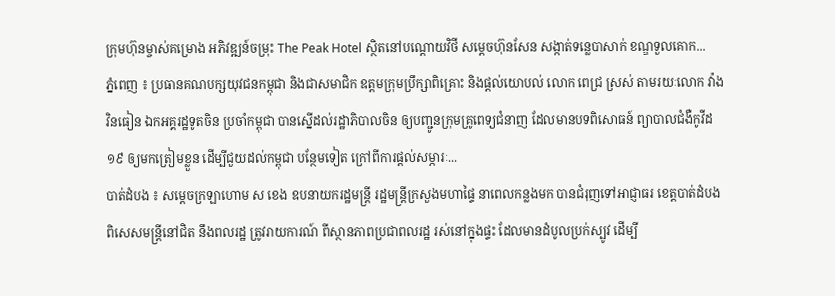ក្រុមហ៊ុនម្ចាស់គម្រោង អភិវឌ្ឍន៍ចម្រុះ The Peak Hotel ស្ថិតនៅបណ្តោយវិថី សម្តេចហ៊ុនសែន សង្កាត់ទន្លេបាសាក់ ខណ្ឌទួលគោក...
ភ្នំពេញ ៖ ប្រធានគណបក្សយុវជនកម្ពុជា និងជាសមាជិក ឧត្តមក្រុមប្រឹក្សាពិគ្រោះ និងផ្ដល់យោបល់ លោក ពេជ្រ ស្រស់ តាមរយៈលោក វ៉ាង វិនធៀន ឯកអគ្គរដ្ឋទូតចិន ប្រចាំកម្ពុជា បានស្នើដល់រដ្ឋាភិបាលចិន ឲ្យបញ្ជូនក្រុមគ្រូពេទ្យជំនាញ ដែលមានបទពិសោធន៍ ព្យាបាលជំងឺកូវីដ១៩ ឲ្យមកត្រៀមខ្លួន ដើម្បីជួយដល់កម្ពុជា បន្ថែមទៀត ក្រៅពីការផ្ដល់សម្ភារៈ...
បាត់ដំបង ៖ សម្ដេចក្រឡាហោម ស ខេង ឧបនាយករដ្ឋមន្ត្រី រដ្ឋមន្ត្រីក្រសួងមហាផ្ទៃ នាពេលកន្លងមក បានជំរុញទៅអាជ្ញាធរ ខេត្តបាត់ដំបង ពិសេសមន្ត្រីនៅជិត នឹងពលរដ្ឋ ត្រូវរាយការណ៍ ពីស្ថានភាពប្រជាពលរដ្ឋ រស់នៅក្នុងផ្ទះ ដែលមានដំបូលប្រក់ស្បូវ ដើម្បី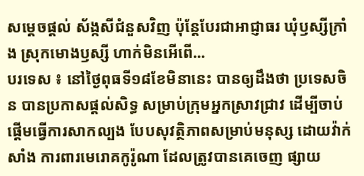សម្ដេចផ្ដល់ ស័ង្កសីជំនួសវិញ ប៉ុន្តែបែរជាអាជ្ញាធរ ឃុំឫស្សីក្រាំង ស្រុកមោងឫស្សី ហាក់មិនអើពើ...
បរទេស ៖ នៅថ្ងៃពុធទី១៨ខែមិនានេះ បានឲ្យដឹងថា ប្រទេសចិន បានប្រកាសផ្តល់សិទ្ធ សម្រាប់ក្រុមអ្នកស្រាវជ្រាវ ដើម្បីចាប់ផ្តើមធ្វើការសាកល្បង បែបសុវត្ថិភាពសម្រាប់មនុស្ស ដោយវ៉ាក់សាំង ការពារមេរោគកូរ៉ូណា ដែលត្រូវបានគេចេញ ផ្សាយ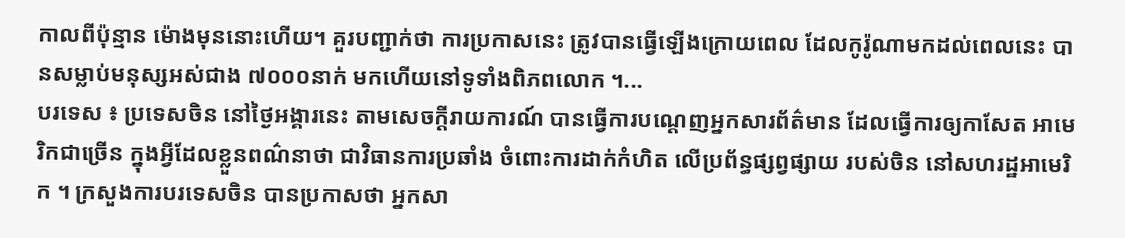កាលពីប៉ុន្មាន ម៉ោងមុននោះហើយ។ គួរបញ្ជាក់ថា ការប្រកាសនេះ ត្រូវបានធ្វើឡើងក្រោយពេល ដែលកូរ៉ូណាមកដល់ពេលនេះ បានសម្លាប់មនុស្សអស់ជាង ៧០០០នាក់ មកហើយនៅទូទាំងពិភពលោក ។...
បរទេស ៖ ប្រទេសចិន នៅថ្ងៃអង្គារនេះ តាមសេចក្តីរាយការណ៍ បានធ្វើការបណ្ដេញអ្នកសារព័ត៌មាន ដែលធ្វើការឲ្យកាសែត អាមេរិកជាច្រើន ក្នុងអ្វីដែលខ្លួនពណ៌នាថា ជាវិធានការប្រឆាំង ចំពោះការដាក់កំហិត លើប្រព័ន្ធផ្សព្វផ្សាយ របស់ចិន នៅសហរដ្ឋអាមេរិក ។ ក្រសួងការបរទេសចិន បានប្រកាសថា អ្នកសា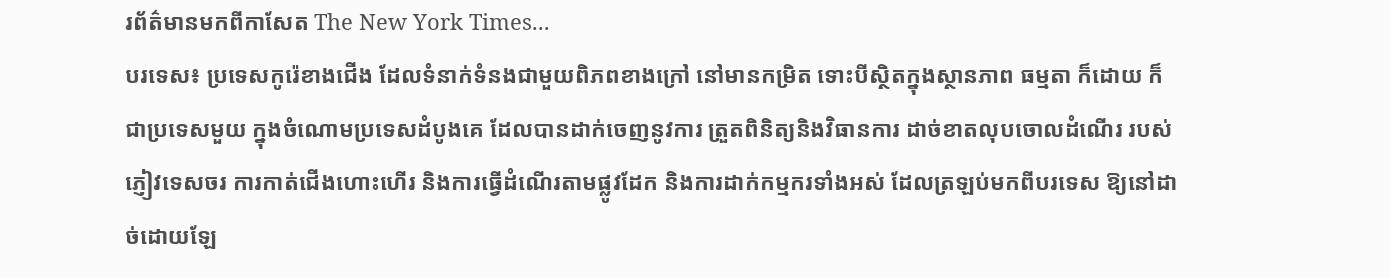រព័ត៌មានមកពីកាសែត The New York Times...
បរទេស៖ ប្រទេសកូរ៉េខាងជើង ដែលទំនាក់ទំនងជាមួយពិភពខាងក្រៅ នៅមានកម្រិត ទោះបីស្ថិតក្នុងស្ថានភាព ធម្មតា ក៏ដោយ ក៏ជាប្រទេសមួយ ក្នុងចំណោមប្រទេសដំបូងគេ ដែលបានដាក់ចេញនូវការ ត្រួតពិនិត្យនិងវិធានការ ដាច់ខាតលុបចោលដំណើរ របស់ភ្ញៀវទេសចរ ការកាត់ជើងហោះហើរ និងការធ្វើដំណើរតាមផ្លូវដែក និងការដាក់កម្មករទាំងអស់ ដែលត្រឡប់មកពីបរទេស ឱ្យនៅដាច់ដោយឡែ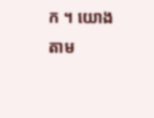ក ។ យោងតាម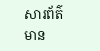សារព័ត៌មាន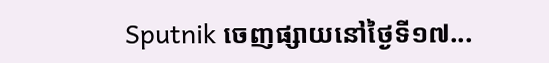Sputnik ចេញផ្សាយនៅថ្ងៃទី១៧...